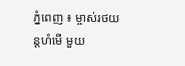ភ្នំពេញ ៖ ម្ចាស់រថយន្ដហំមើ មួយ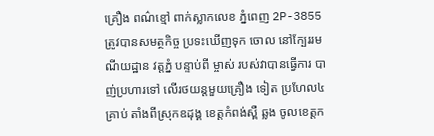គ្រឿង ពណ៌ខ្មៅ ពាក់ស្លាកលេខ ភ្នំពេញ 2P-3855 ត្រូវបានសមត្ថកិច្ច ប្រទះឃើញទុក ចោល នៅក្បែររមណីយដ្ឋាន វត្ដភ្នំ បន្ទាប់ពី ម្ចាស់ របស់វាបានធ្វើការ បាញ់ប្រហារទៅ លើរថយន្ដមួយគ្រឿង ទៀត ប្រហែល៤ គ្រាប់ តាំងពីស្រុកឧដុង្គ ខេត្ដកំពង់ស្ពឺ ឆ្លង ចូលខេត្ដក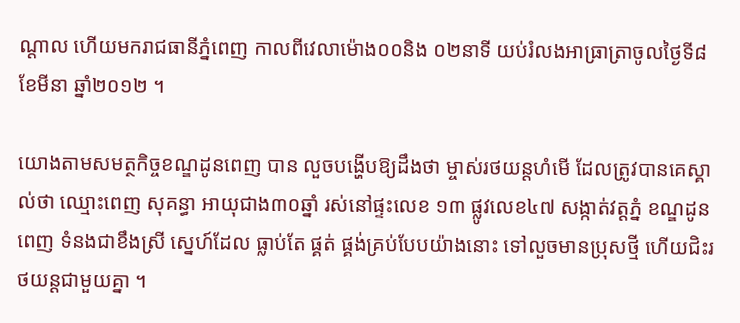ណ្ដាល ហើយមករាជធានីភ្នំពេញ កាលពីវេលាម៉ោង០០និង ០២នាទី យប់រំលងអាធ្រាត្រាចូលថ្ងៃទី៨ ខែមីនា ឆ្នាំ២០១២ ។

យោងតាមសមត្ថកិច្ចខណ្ឌដូនពេញ បាន លួចបង្ហើបឱ្យដឹងថា ម្ចាស់រថយន្ដហំមើ ដែលត្រូវបានគេស្គាល់ថា ឈ្មោះពេញ សុគន្ធា អាយុជាង៣០ឆ្នាំ រស់នៅផ្ទះលេខ ១៣ ផ្លូវលេខ៤៧ សង្កាត់វត្ដភ្នំ ខណ្ឌដូនពេញ ទំនងជាខឹងស្រី ស្នេហ៍ដែល ធ្លាប់តែ ផ្គត់ ផ្គង់គ្រប់បែបយ៉ាងនោះ ទៅលួចមានប្រុសថ្មី ហើយជិះរថយន្ដជាមួយគ្នា ។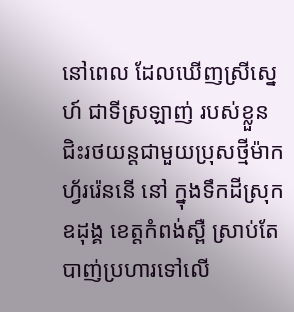នៅពេល ដែលឃើញស្រីស្នេហ៍ ជាទីស្រឡាញ់ របស់ខ្លួនជិះរថយន្ដជាមួយប្រុសថ្មីម៉ាកហ្វ័ររ៉េននើ នៅ ក្នុងទឹកដីស្រុកឧដុង្គ ខេត្ដកំពង់ស្ពឺ ស្រាប់តែ បាញ់ប្រហារទៅលើ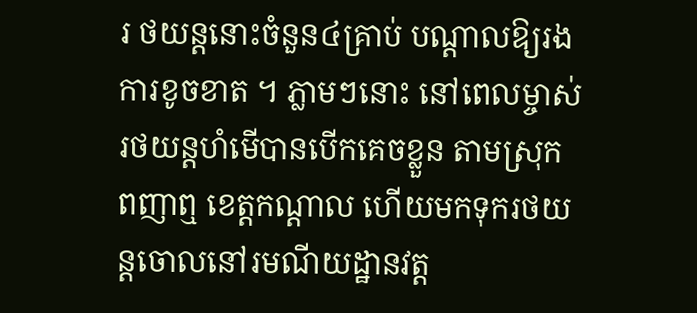រ ថយន្ដនោះចំនួន៤គ្រាប់ បណ្ដាលឱ្យរងការខូចខាត ។ ភ្លាមៗនោះ នៅពេលម្ចាស់រថយន្ដហំមើបានបើកគេចខ្លួន តាមស្រុក ពញាឮ ខេត្ដកណ្ដាល ហើយមកទុករថយន្ដចោលនៅរមណីយដ្ឋានវត្ដ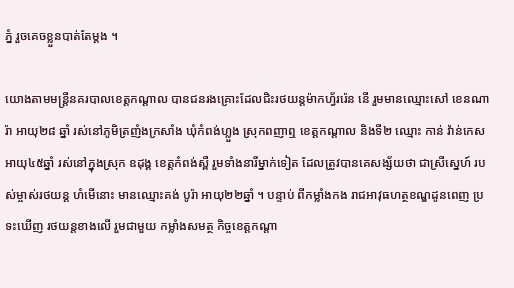ភ្នំ រួចគេចខ្លួនបាត់តែម្ដង ។

យោងតាមមន្ដ្រីនគរបាលខេត្ដកណ្ដាល បានជនរងគ្រោះដែលជិះរថយន្ដម៉ាកហ្វ័ររ៉េន នើ រួមមានឈ្មោះសៅ ខេនណារ៉ា អាយុ២៨ ឆ្នាំ រស់នៅភូមិត្រញំងក្រសាំង ឃុំកំពង់ហ្លួង ស្រុកពញាឮ ខេត្ដកណ្ដាល និងទី២ ឈ្មោះ កាន់ វ៉ាន់កេស អាយុ៤៥ឆ្នាំ រស់នៅក្នុងស្រុក ឧដុង្គ ខេត្ដកំពង់ស្ពឺ រួមទាំងនារីម្នាក់ទៀត ដែលត្រូវបានគេសង្ស័យថា ជាស្រីស្នេហ៍ របស់ម្ចាស់រថយន្ដ ហំមើនោះ មានឈ្មោះគង់ បូរ៉ា អាយុ២២ឆ្នាំ ។ បន្ទាប់ ពីកម្លាំងកង រាជអាវុធហត្ថខណ្ឌដូនពេញ ប្រទះឃើញ រថយន្ដខាងលើ រួមជាមួយ កម្លាំងសមត្ថ កិច្ចខេត្ដកណ្ដា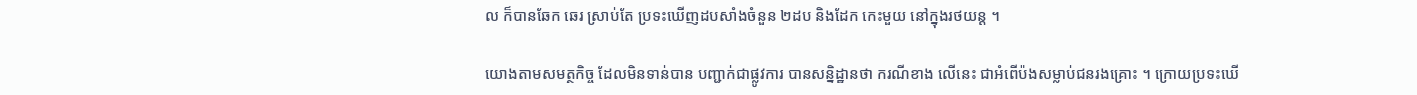ល ក៏បានឆែក ឆេរ ស្រាប់តែ ប្រទះឃើញដបសាំងចំនួន ២ដប និងដែក កេះមួយ នៅក្នុងរថយន្ដ ។

យោងតាមសមត្ថកិច្ច ដែលមិនទាន់បាន បញ្ជាក់ជាផ្លូវការ បានសន្និដ្ឋានថា ករណីខាង លើនេះ ជាអំពើប៉ងសម្លាប់ជនរងគ្រោះ ។ ក្រោយប្រទះឃើ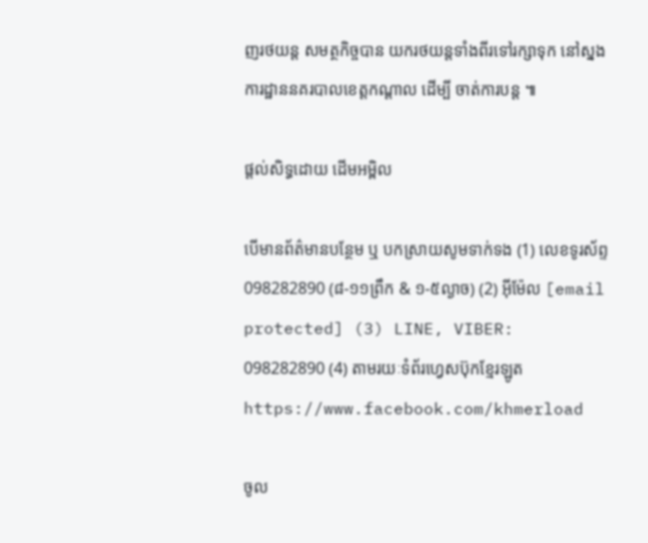ញរថយន្ដ សមត្ថកិច្ចបាន យករថយន្ដទាំងពីរទៅរក្សាទុក នៅស្នងការដ្ឋាននគរបាលខេត្ដកណ្ដាល ដើម្បី ចាត់ការបន្ដ ៕

ផ្តល់សិទ្ធដោយ ដើមអម្ពិល

បើមានព័ត៌មានបន្ថែម ឬ បកស្រាយសូមទាក់ទង (1) លេខទូរស័ព្ទ 098282890 (៨-១១ព្រឹក & ១-៥ល្ងាច) (2) អ៊ីម៉ែល [email protected] (3) LINE, VIBER: 098282890 (4) តាមរយៈទំព័រហ្វេសប៊ុកខ្មែរឡូត https://www.facebook.com/khmerload

ចូល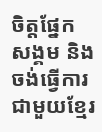ចិត្តផ្នែក សង្គម និងចង់ធ្វើការជាមួយខ្មែរ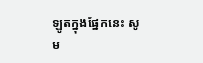ឡូតក្នុងផ្នែកនេះ សូម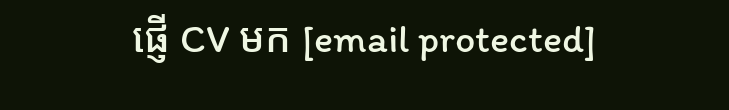ផ្ញើ CV មក [email protected]